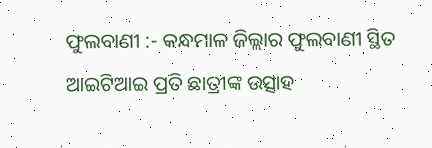ଫୁଲବାଣୀ :- କନ୍ଧମାଳ ଜିଲ୍ଲାର ଫୁଲବାଣୀ ସ୍ଥିତ ଆଇଟିଆଇ ପ୍ରତି ଛାତ୍ରୀଙ୍କ ଉତ୍ସାହ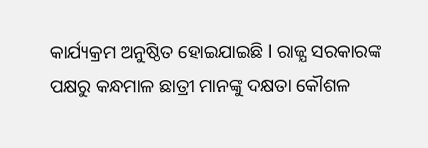କାର୍ଯ୍ୟକ୍ରମ ଅନୁଷ୍ଠିତ ହୋଇଯାଇଛି l ରାଜ୍ଯ ସରକାରଙ୍କ ପକ୍ଷରୁ କନ୍ଧମାଳ ଛାତ୍ରୀ ମାନଙ୍କୁ ଦକ୍ଷତା କୌଶଳ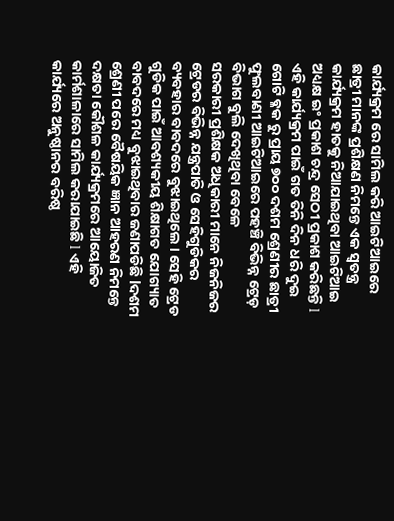କାର୍ଯ୍ୟକ୍ରମ ରେ ସାମିଲ କରି ଆଇଟିଆଇରେ ଛାତ୍ରୀ ମାନଙ୍କ ପ୍ରଶିକ୍ଷଣ ନିମନ୍ତେ ଏକ ସ୍ଵତନ୍ତ୍ର କାର୍ଯ୍ୟକ୍ରମ ହାତକୁ ନିଆଯାଇଥିବା ଆଇଟିଆଇ ଅଧ୍ୟକ୍ଷ ଇଂ ପ୍ରକାଶ ଚନ୍ଦ୍ର ସେଠୀ ପ୍ରକାଶ କରିଛନ୍ତି l ଏହି କାର୍ଯ୍ୟକ୍ରମ ପାଇଁ ଗତ ତିନି ଦିନ ଧରି ଦୁଇ ଗୋଟି ବ୍ଳକ ରୁ ପ୍ରାୟ ୭୦୦ ଦଶମ ଶ୍ରେଣୀର ଛାତ୍ରୀ ଫୁଲବାଣୀ ଆଇଟିଆଇରେ ପହଞ୍ଚି ବିଭିନ୍ନ ଟ୍ରେଡ଼ ବିଭାଗ ବୁଲି ଦେଖିଥିବା ବେଳେ
ସରକାରୀ ପ୍ରଶିକ୍ଷକ ଅଧିକାରୀ ମାନେ ନିଜନିଜର ଟ୍ରେଡର ବିଭିନ୍ନ ଯନ୍ତ୍ରପାତି ଓ ସେହିଗୁଡିକର ବ୍ୟବହାର ବାବଦରେ ବୁଝାଇଥିଲେ । ସେହି ଟ୍ରେଡ ଗୁଡିକ ପାଇଁ ଆବଶ୍ୟକୀୟ ଶିକ୍ଷାଗତ ଯୋଗ୍ୟାତ ବାବଦରେ ମଧ୍ୟ ବୁଝାଇଥିବାର ଜଣାପଡିଛି lଦଶମ ଶ୍ରେଣୀ ପରେ ବୈଷୟିକ ଜ୍ଞାନ ଆହରଣ ନିମନ୍ତେ ଦକ୍ଷତା କୌଶଳ କାର୍ଯ୍ୟକ୍ରମରେ ଆୟୋଜିତ କାର୍ମଶାଳାରେ ସାମିଲ କରାଯାଇଛି l ଏହି କାର୍ଯ୍ୟରେ ଅନୁଷ୍ଠାନର ବରିଷ୍ଠ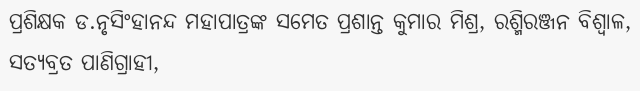ପ୍ରଶିକ୍ଷକ ଡ.ନୃସିଂହାନନ୍ଦ ମହାପାତ୍ରଙ୍କ ସମେତ ପ୍ରଶାନ୍ତ କୁମାର ମିଶ୍ର, ରଶ୍ମିରଞ୍ଜନ ବିଶ୍ୱାଳ, ସତ୍ୟବ୍ରତ ପାଣିଗ୍ରାହୀ,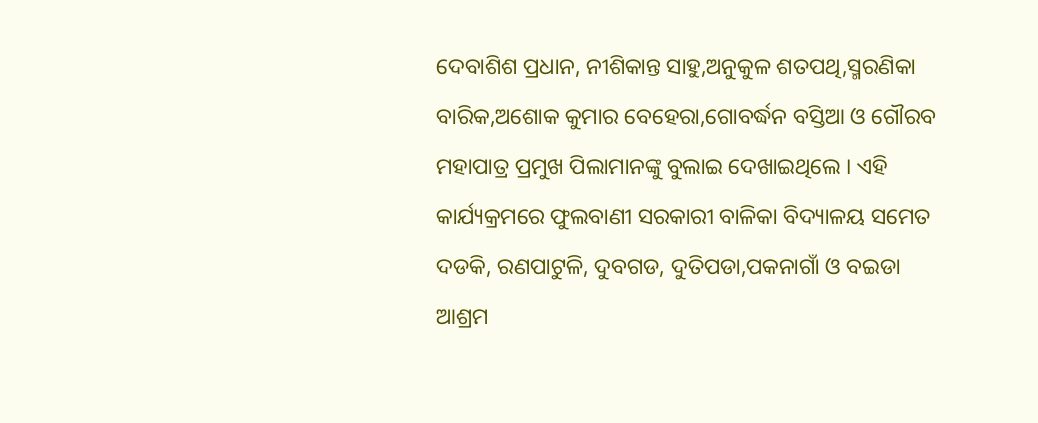ଦେବାଶିଶ ପ୍ରଧାନ, ନୀଶିକାନ୍ତ ସାହୁ,ଅନୁକୁଳ ଶତପଥି,ସ୍ମରଣିକା ବାରିକ,ଅଶୋକ କୁମାର ବେହେରା,ଗୋବର୍ଦ୍ଧନ ବସ୍ତିଆ ଓ ଗୌରବ ମହାପାତ୍ର ପ୍ରମୁଖ ପିଲାମାନଙ୍କୁ ବୁଲାଇ ଦେଖାଇଥିଲେ । ଏହି କାର୍ଯ୍ୟକ୍ରମରେ ଫୁଲବାଣୀ ସରକାରୀ ବାଳିକା ବିଦ୍ୟାଳୟ ସମେତ ଦଡକି, ରଣପାଟୁଳି, ଦୁବଗଡ, ଦୁତିପଡା,ପକନାଗାଁ ଓ ବଇଡା ଆଶ୍ରମ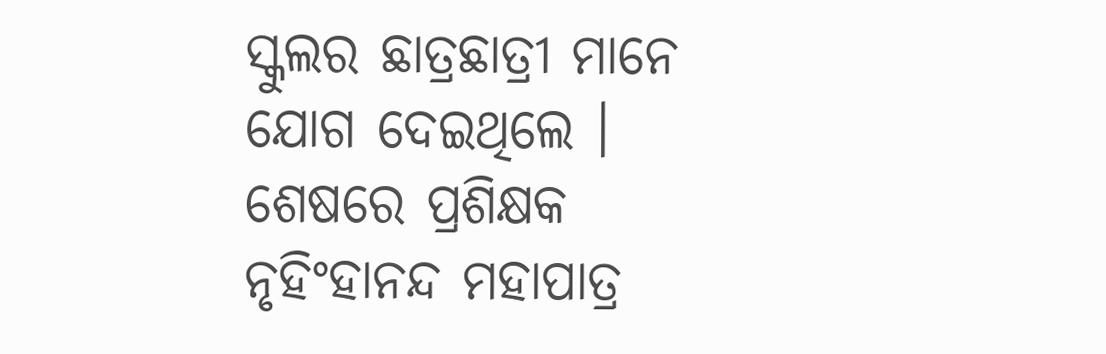ସ୍କୁଲର ଛାତ୍ରଛାତ୍ରୀ ମାନେ ଯୋଗ ଦେଇଥିଲେ । ଶେଷରେ ପ୍ରଶିକ୍ଷକ ନୃହିଂହାନନ୍ଦ ମହାପାତ୍ର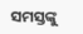ସମସ୍ତଙ୍କୁ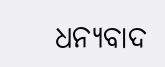ଧନ୍ୟବାଦ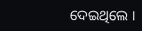ଦେଇଥିଲେ ।